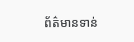ព័ត៌មានទាន់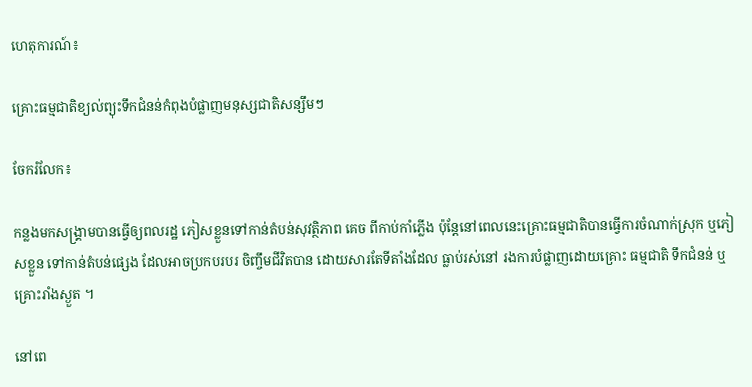ហេតុការណ៍៖

គ្រោះធម្មជាតិខ្យល់ព្យុះទឹកជំនន់កំពុងបំផ្លាញមនុស្សជាតិសន្សឹមៗ

ចែករំលែក៖

កន្លងមកសង្គ្រាមបានធ្វើឲ្យពលរដ្ឋ ភៀសខ្លួនទៅកាន់តំបន់សុវត្ថិភាព គេច ពីកាប់កាំភ្លើង ប៉ុន្តែនៅពេលនេះគ្រោះធម្មជាតិបានធ្វើការចំណាក់ស្រុក ឬភៀសខ្លួន ទៅកាន់តំបន់ផ្សេង ដែលអាចប្រកបរបរ ចិញ្ចឹមជីវិតបាន ដោយសារតែទីតាំងដែល ធ្លាប់រស់នៅ រងការបំផ្លាញដោយគ្រោះ ធម្មជាតិ ទឹកជំនន់ ឬ គ្រោះរាំងស្ងួត ។

នៅពេ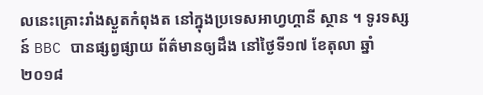លនេះគ្រោះរាំងស្ងួតកំពុងត នៅក្នុងប្រទេសអាហ្វហ្គានី ស្ថាន ។ ទូរទស្សន៍ BBC បានផ្សព្វផ្សាយ ព័ត៌មានឲ្យដឹង នៅថ្ងៃទី១៧ ខែតុលា ឆ្នាំ២០១៨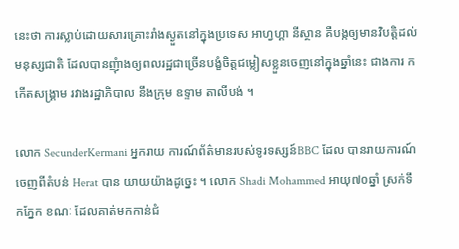នេះថា ការស្លាប់ដោយសារគ្រោះរាំងស្ងួតនៅក្នុងប្រទេស អាហ្វហ្គា នីស្ថាន គឺបង្កឲ្យមានវិបត្តិដល់ មនុស្សជាតិ ដែលបានញុំាងឲ្យពលរដ្ឋជាច្រើនបង្ខំចិត្តជម្លៀសខ្លួនចេញនៅក្នុងឆ្នាំនេះ ជាងការ កកើតសង្គ្រាម រវាងរដ្ឋាភិបាល នឹងក្រុម ឧទ្ទាម តាលីបង់ ។

លោក SecunderKermani អ្នករាយ ការណ៍ព័ត៌មានរបស់ទូរទស្សន៍BBC ដែល បានរាយការណ៍ចេញពីតំបន់ Herat បាន យាយយ៉ាងដូច្នេះ ។ លោក Shadi Mohammed អាយុ៧០ឆ្នាំ ស្រក់ទឹកភ្នែក ខណៈ ដែលគាត់មកកាន់ជំ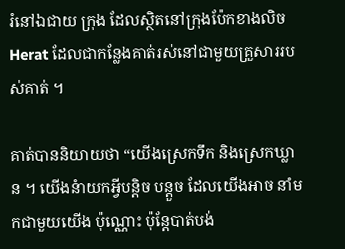រំនៅឯជាយ ក្រុង ដែលស្ថិតនៅក្រុងប៉ែកខាងលិច Herat ដែលជាកន្លែងគាត់រស់នៅជាមួយគ្រួសាររបស់គាត់ ។

គាត់បាននិយាយថា “យើងស្រេកទឹក និងស្រេកឃ្លាន ។ យើងនំាយកអ្វីបន្តិច បន្តួច ដែលយើងអាច នាំមកជាមួយយើង ប៉ុណ្ណោះ ប៉ុន្តែបាត់បង់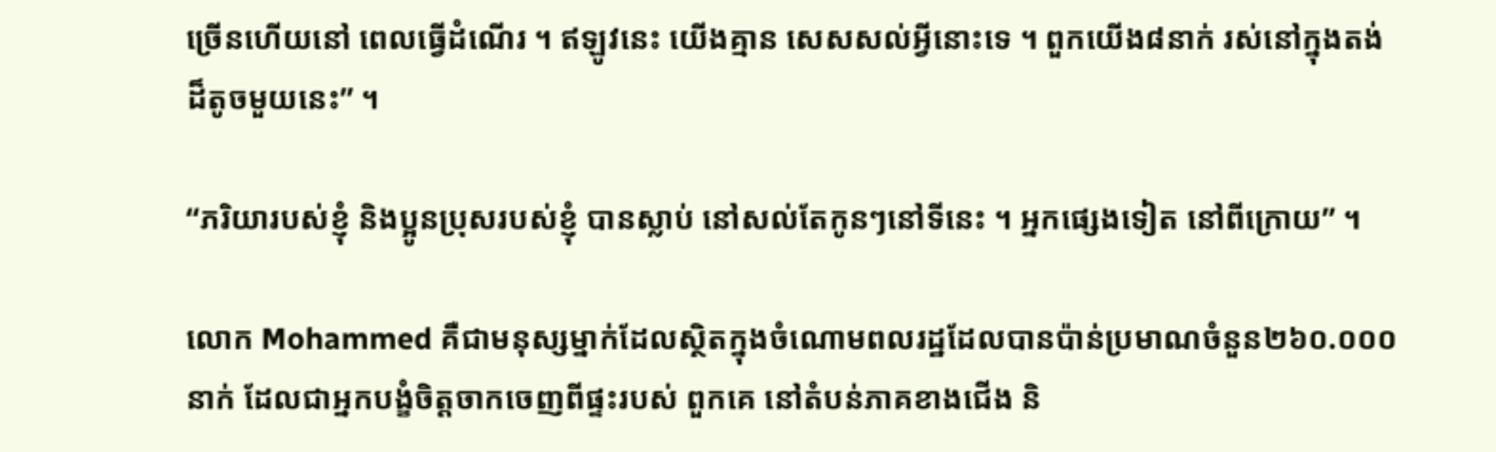ច្រើនហើយនៅ ពេលធ្វើដំណើរ ។ ឥឡូវនេះ យើងគ្មាន សេសសល់អ្វីនោះទេ ។ ពួកយើង៨នាក់ រស់នៅក្នុងតង់ដ៏តូចមួយនេះ” ។

“ភរិយារបស់ខ្ញុំ និងប្អូនប្រុសរបស់ខ្ញុំ បានស្លាប់ នៅសល់តែកូនៗនៅទីនេះ ។ អ្នកផ្សេងទៀត នៅពីក្រោយ” ។

លោក Mohammed គឺជាមនុស្សម្នាក់ដែលស្ថិតក្នុងចំណោមពលរដ្ឋដែលបានប៉ាន់ប្រមាណចំនួន២៦០.០០០នាក់ ដែលជាអ្នកបង្ខំចិត្តចាកចេញពីផ្ទះរបស់ ពួកគេ នៅតំបន់ភាគខាងជើង និ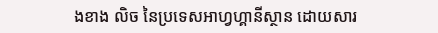ងខាង លិច នៃប្រទេសអាហ្វហ្គានីស្ថាន ដោយសារ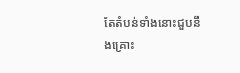តែតំបន់ទាំងនោះជួបនឹងគ្រោះ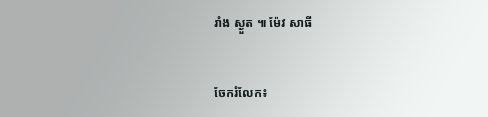រាំង ស្ងួត ៕ ម៉ែវ សាធី


ចែករំលែក៖